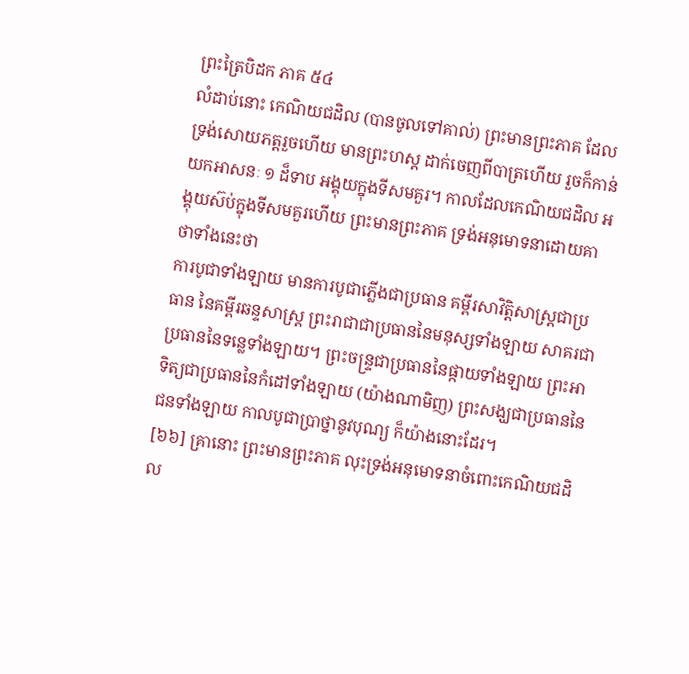ព្រះត្រៃបិដក ភាគ ៥៤
លំដាប់នោះ កេណិយជដិល (បានចូលទៅគាល់) ព្រះមានព្រះភាគ ដែលទ្រង់សោយភត្តរួចហើយ មានព្រះហស្ត ដាក់ចេញពីបាត្រហើយ រួចក៏កាន់យកអាសនៈ ១ ដ៏ទាប អង្គុយក្នុងទីសមគួរ។ កាលដែលកេណិយជដិល អង្គុយស៊ប់ក្នុងទីសមគួរហើយ ព្រះមានព្រះភាគ ទ្រង់អនុមោទនាដោយគាថាទាំងនេះថា
ការបូជាទាំងឡាយ មានការបូជាភ្លើងជាប្រធាន គម្ពីរសាវិត្តិសាស្រ្តជាប្រធាន នៃគម្ពីរឆន្ទសាស្រ្ត ព្រះរាជាជាប្រធាននៃមនុស្សទាំងឡាយ សាគរជាប្រធាននៃទន្លេទាំងឡាយ។ ព្រះចន្រ្ទជាប្រធាននៃផ្កាយទាំងឡាយ ព្រះអាទិត្យជាប្រធាននៃកំដៅទាំងឡាយ (យ៉ាងណាមិញ) ព្រះសង្ឃជាប្រធាននៃជនទាំងឡាយ កាលបូជាប្រាថ្នានូវបុណ្យ ក៏យ៉ាងនោះដែរ។
[៦៦] គ្រានោះ ព្រះមានព្រះភាគ លុះទ្រង់អនុមោទនាចំពោះកេណិយជដិល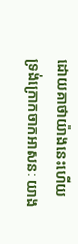ដោយគាថាយ៉ាងនេះហើយ ទ្រង់ក្រោកចាកអាសនៈ យាង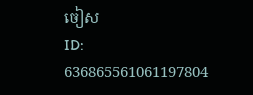ចៀស
ID: 636865561061197804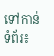ទៅកាន់ទំព័រ៖